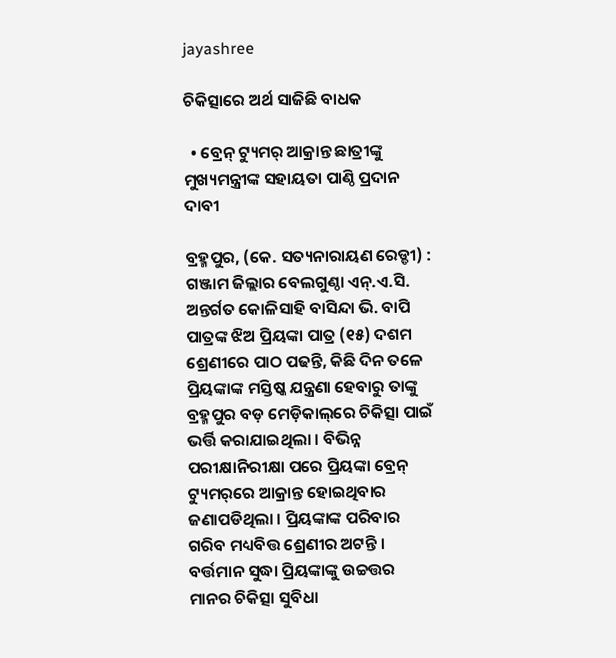jayashree

ଚିକିତ୍ସାରେ ଅର୍ଥ ସାଜିଛି ବାଧକ

  • ବ୍ରେନ୍‌ ଟ୍ୟୁମର୍ ଆକ୍ରାନ୍ତ ଛାତ୍ରୀଙ୍କୁ ମୁଖ୍ୟମନ୍ତ୍ରୀଙ୍କ ସହାୟତା ପାଣ୍ଠି ପ୍ରଦାନ ଦାବୀ

ବ୍ରହ୍ମପୁର, (କେ. ସତ୍ୟନାରାୟଣ ରେଡ୍ଡୀ) : ଗଞ୍ଜାମ ଜିଲ୍ଲାର ବେଲଗୁଣ୍ଠା ଏନ୍‌.ଏ.ସି. ଅନ୍ତର୍ଗତ କୋଳିସାହି ବାସିନ୍ଦା ଭି. ବାପି ପାତ୍ରଙ୍କ ଝିଅ ପ୍ରିୟଙ୍କା ପାତ୍ର (୧୫) ଦଶମ ଶ୍ରେଣୀରେ ପାଠ ପଢନ୍ତି, କିଛି ଦିନ ତଳେ ପ୍ରିୟଙ୍କାଙ୍କ ମସ୍ତିଷ୍କ ଯନ୍ତ୍ରଣା ହେବାରୁ ତାଙ୍କୁ ବ୍ରହ୍ମପୁର ବଡ଼ ମେଡ଼ିକାଲ୍‌ରେ ଚିକିତ୍ସା ପାଇଁ ଭର୍ତ୍ତି କରାଯାଇଥିଲା । ବିଭିନ୍ନ ପରୀକ୍ଷାନିରୀକ୍ଷା ପରେ ପ୍ରିୟଙ୍କା ବ୍ରେନ୍ ଟ୍ୟୁମର୍‌ରେ ଆକ୍ରାନ୍ତ ହୋଇଥିବାର ଜଣାପଡିଥିଲା । ପ୍ରିୟଙ୍କାଙ୍କ ପରିବାର ଗରିବ ମଧ୍ୟବିତ୍ତ ଶ୍ରେଣୀର ଅଟନ୍ତି । ବର୍ତ୍ତମାନ ସୁଦ୍ଧା ପ୍ରିୟଙ୍କାଙ୍କୁ ଉଚ୍ଚତ୍ତର ମାନର ଚିକିତ୍ସା ସୁବିଧା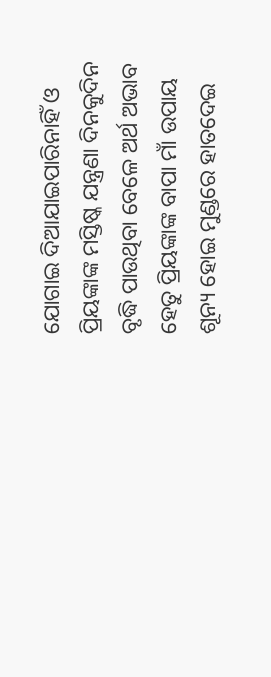ଯୋଗାଇ ଦିଆଯାଇପାରିନାହିଁ ଓ ପ୍ରିୟଙ୍କାଙ୍କ ମସ୍ତିଷ୍କ ଯନ୍ତ୍ରଣା ଦିନକୁଦିନ ବୃଦ୍ଧି ପାଉଥିବା ବେଳେ ଅର୍ଥ ଅଭାବ ହେତୁ ପ୍ରିୟଙ୍କାଙ୍କ ବାପା ମାଁ ଉପାୟ ଶୂନ୍ୟ ହୋଇ ମୁଣ୍ଡରେ ହାତଦେଇ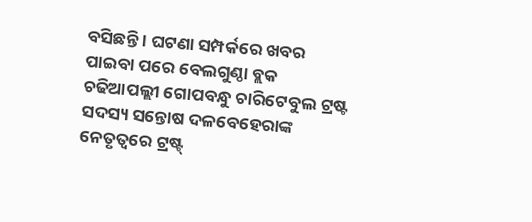ବସିଛନ୍ତି । ଘଟଣା ସମ୍ପର୍କରେ ଖବର ପାଇବା ପରେ ବେଲଗୁଣ୍ଠା ବ୍ଲକ ଚଢିଆପଲ୍ଲୀ ଗୋପବନ୍ଧୁ ଚାରିଟେବୁଲ ଟ୍ରଷ୍ଟ ସଦସ୍ୟ ସନ୍ତୋଷ ଦଳବେହେରାଙ୍କ ନେତୃତ୍ୱରେ ଟ୍ରଷ୍ଟ୍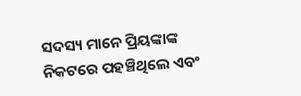ସଦସ୍ୟ ମାନେ ପ୍ରିୟଙ୍କାଙ୍କ ନିକଟରେ ପହଞ୍ଚିଥିଲେ ଏବଂ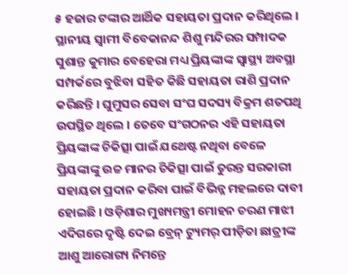୫ ହଜାର ଟଙ୍କାର ଆର୍ଥିକ ସହାୟତା ପ୍ରଦାନ କରିଥିଲେ । ସ୍ଥାନୀୟ ସ୍ଵାମୀ ବିବେକାନନ୍ଦ ଶିଶୁ ମନ୍ଦିରର ସମ୍ପାଦକ ସୁଶାନ୍ତ କୁମାର ବେହେରା ମଧ୍ୟ ପ୍ରିୟଙ୍କାଙ୍କ ସ୍ୱାସ୍ଥ୍ୟ ଅବସ୍ଥା ସମ୍ପର୍କରେ ବୁଝିବା ସହିତ କିଛି ସହାୟତା ରାଶି ପ୍ରଦାନ କରିଛନ୍ତି । ଘୁମୁସର ସେବା ସଂଘ ସଦସ୍ୟ ବିକ୍ରମ ଶତପଥି ଉପସ୍ଥିତ ଥିଲେ । ତେବେ ସଂଗଠନର ଏହି ସହାୟତା ପ୍ରିୟଙ୍କାଙ୍କ ଚିକିତ୍ସା ପାଇଁ ଯଥେଷ୍ଟ ନଥିବା ବେଳେ ପ୍ରିୟଙ୍କାଙ୍କୁ ଉଚ୍ଚ ମାନର ଚିକିତ୍ସା ପାଇଁ ତୁରନ୍ତ ସରକାରୀ ସହାୟତା ପ୍ରଦାନ କରିବା ପାଇଁ ବିଭିନ୍ନ ମହଲରେ ଦାବୀ ହୋଇଛି । ଓଡ଼ିଶାର ମୁଖ୍ୟମନ୍ତ୍ରୀ ମୋହନ ଚରଣ ମାଝୀ ଏଦିଗରେ ଦୃଷ୍ଟି ଦେଇ ବ୍ରେନ୍ ଟ୍ୟୁମର୍ ପୀଡ଼ିତା ଛାତ୍ରୀଙ୍କ ଆଶୁ ଆରୋଗ୍ୟ ନିମନ୍ତେ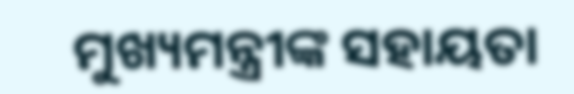ମୁଖ୍ୟମନ୍ତ୍ରୀଙ୍କ ସହାୟତା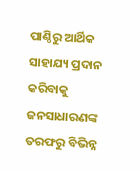ପାଣ୍ଠିରୁ ଆର୍ଥିକ ସାହାଯ୍ୟ ପ୍ରଦାନ କରିବାକୁ ଜନସାଧାରଣଙ୍କ ତରଫରୁ ବିଭିନ୍ନ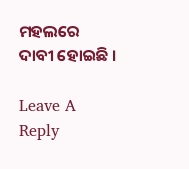ମହଲରେ ଦାବୀ ହୋଇଛି ।

Leave A Reply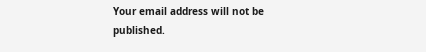Your email address will not be published.